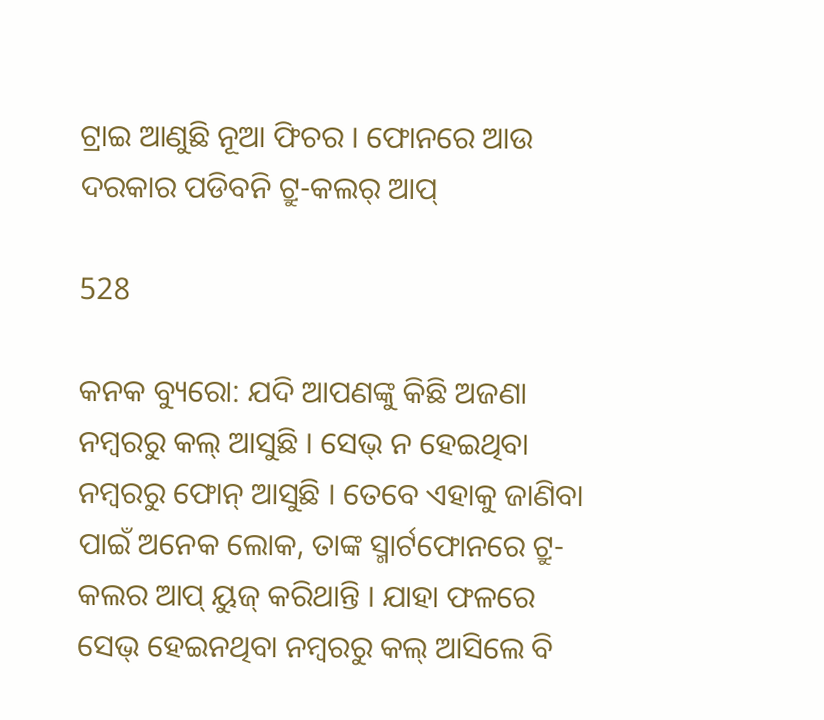ଟ୍ରାଇ ଆଣୁଛି ନୂଆ ଫିଚର । ଫୋନରେ ଆଉ ଦରକାର ପଡିବନି ଟ୍ରୁ-କଲର୍ ଆପ୍

528

କନକ ବ୍ୟୁରୋ: ଯଦି ଆପଣଙ୍କୁ କିଛି ଅଜଣା ନମ୍ବରରୁ କଲ୍ ଆସୁଛି । ସେଭ୍ ନ ହେଇଥିବା ନମ୍ବରରୁ ଫୋନ୍ ଆସୁଛି । ତେବେ ଏହାକୁ ଜାଣିବା ପାଇଁ ଅନେକ ଲୋକ, ତାଙ୍କ ସ୍ମାର୍ଟଫୋନରେ ଟ୍ରୁ-କଲର ଆପ୍ ୟୁଜ୍ କରିଥାନ୍ତି । ଯାହା ଫଳରେ ସେଭ୍ ହେଇନଥିବା ନମ୍ବରରୁ କଲ୍ ଆସିଲେ ବି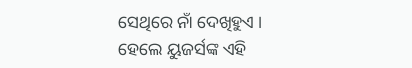ସେଥିରେ ନାଁ ଦେଖିହୁଏ । ହେଲେ ୟୁଜର୍ସଙ୍କ ଏହି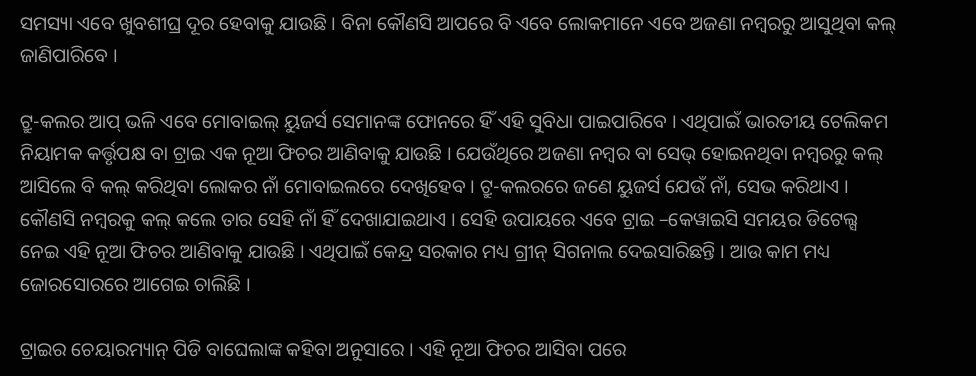ସମସ୍ୟା ଏବେ ଖୁବଶୀଘ୍ର ଦୂର ହେବାକୁ ଯାଉଛି । ବିନା କୌଣସି ଆପରେ ବି ଏବେ ଲୋକମାନେ ଏବେ ଅଜଣା ନମ୍ବରରୁ ଆସୁଥିବା କଲ୍ ଜାଣିପାରିବେ ।

ଟ୍ରୁ-କଲର ଆପ୍ ଭଳି ଏବେ ମୋବାଇଲ୍ ୟୁଜର୍ସ ସେମାନଙ୍କ ଫୋନରେ ହିଁ ଏହି ସୁବିଧା ପାଇପାରିବେ । ଏଥିପାଇଁ ଭାରତୀୟ ଟେଲିକମ ନିୟାମକ କର୍ତ୍ତୃପକ୍ଷ ବା ଟ୍ରାଇ ଏକ ନୂଆ ଫିଚର ଆଣିବାକୁ ଯାଉଛି । ଯେଉଁଥିରେ ଅଜଣା ନମ୍ବର ବା ସେଭ୍ ହୋଇନଥିବା ନମ୍ବରରୁ କଲ୍ ଆସିଲେ ବି କଲ୍ କରିଥିବା ଲୋକର ନାଁ ମୋବାଇଲରେ ଦେଖିହେବ । ଟ୍ରୁ-କଲରରେ ଜଣେ ୟୁଜର୍ସ ଯେଉଁ ନାଁ, ସେଭ କରିଥାଏ । କୌଣସି ନମ୍ବରକୁ କଲ୍ କଲେ ତାର ସେହି ନାଁ ହିଁ ଦେଖାଯାଇଥାଏ । ସେହି ଉପାୟରେ ଏବେ ଟ୍ରାଇ –କେୱାଇସି ସମୟର ଡିଟେଲ୍ସ ନେଇ ଏହି ନୂଆ ଫିଚର ଆଣିବାକୁ ଯାଉଛି । ଏଥିପାଇଁ କେନ୍ଦ୍ର ସରକାର ମଧ୍ୟ ଗ୍ରୀନ୍ ସିଗନାଲ ଦେଇସାରିଛନ୍ତି । ଆଉ କାମ ମଧ୍ୟ ଜୋରସୋରରେ ଆଗେଇ ଚାଲିଛି ।

ଟ୍ରାଇର ଚେୟାରମ୍ୟାନ୍ ପିଡି ବାଘେଲାଙ୍କ କହିବା ଅନୁସାରେ । ଏହି ନୂଆ ଫିଚର ଆସିବା ପରେ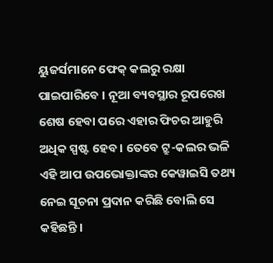ୟୁଜର୍ସମାନେ ଫେକ୍ କଲରୁ ରକ୍ଷା ପାଇପାରିବେ । ନୂଆ ବ୍ୟବସ୍ଥାର ରୂପରେଖ ଶେଷ ହେବା ପରେ ଏହାର ଫିଚର ଆହୁରି ଅଧିକ ସ୍ପଷ୍ଟ ହେବ । ତେବେ ଟ୍ରୁ-କଲର ଭଳି ଏହି ଆପ ଉପଭୋକ୍ତାଙ୍କର କେୱାଇସି ତଥ୍ୟ ନେଇ ସୂଚନା ପ୍ରଦାନ କରିଛି ବୋଲି ସେ କହିଛନ୍ତି ।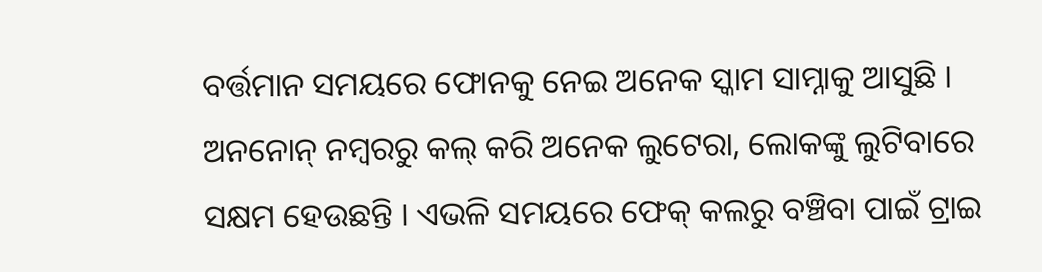ବର୍ତ୍ତମାନ ସମୟରେ ଫୋନକୁ ନେଇ ଅନେକ ସ୍କାମ ସାମ୍ନାକୁ ଆସୁଛି । ଅନନୋନ୍ ନମ୍ବରରୁ କଲ୍ କରି ଅନେକ ଲୁଟେରା, ଲୋକଙ୍କୁ ଲୁଟିବାରେ ସକ୍ଷମ ହେଉଛନ୍ତି । ଏଭଳି ସମୟରେ ଫେକ୍ କଲରୁ ବଞ୍ଚିବା ପାଇଁ ଟ୍ରାଇ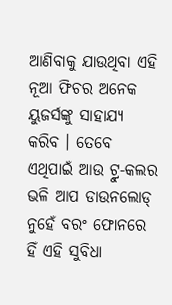ଆଣିବାକୁ ଯାଉଥିବା ଏହି ନୂଆ ଫିଚର ଅନେକ ୟୁଜର୍ସଙ୍କୁ ସାହାଯ୍ୟ କରିବ । ତେବେ ଏଥିପାଇଁ ଆଉ ଟ୍ରୁ-କଲର ଭଳି ଆପ ଡାଉନଲୋଡ୍ ନୁହେଁ ବରଂ ଫୋନରେ ହିଁ ଏହି ସୁବିଧା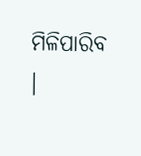ମିଳିପାରିବ ।